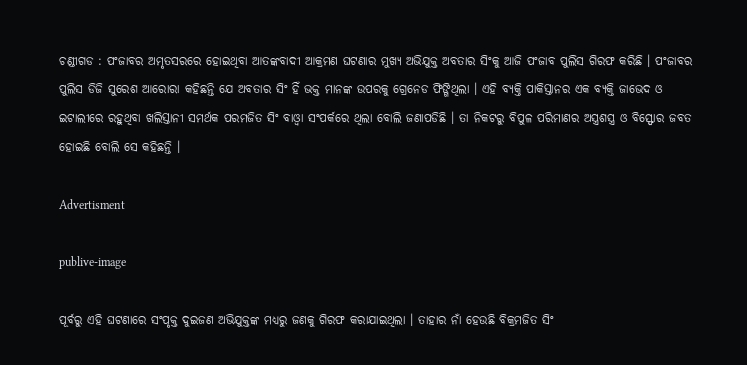ଚଣ୍ଡୀଗଡ : ପଂଜାବର ଅମୃତସରରେ ହୋଇଥିବା ଆତଙ୍କବାଦୀ ଆକ୍ରମଣ ଘଟଣାର ମୁଖ୍ୟ ଅଭିଯୁକ୍ତ ଅବତାର ସିଂକୁ ଆଜି ପଂଜାବ ପୁଲିସ ଗିରଫ କରିଛି । ପଂଜାବର ପୁଲିସ ଡିଜି ସୁରେଶ ଆରୋରା କହିଛନ୍ତି ଯେ ଅବତାର ସିଂ ହିଁ ଭକ୍ତ ମାନଙ୍କ ଉପରକୁ ଗ୍ରେନେଡ ଫିଙ୍ଗିଥିଲା । ଏହି ବ୍ୟକ୍ତି ପାକିସ୍ତାନର ଏକ ବ୍ୟକ୍ତି ଜାଭେଦ ଓ ଇଟାଲୀରେ ରହୁଥିବା ଖଲିସ୍ତାନୀ ସମର୍ଥକ ପରମଜିତ ସିଂ ବାଓ୍ଵା ସଂପର୍କରେ ଥିଲା ବୋଲି ଜଣାପଡିଛି । ତା ନିକଟରୁ ବିପୁଳ ପରିମାଣର ଅସ୍ତ୍ରଶସ୍ତ୍ର ଓ ବିସ୍ଫୋର ଜବତ ହୋଇଛି ବୋଲି ସେ କହିଛନ୍ତି ।

Advertisment

publive-image

ପୂର୍ବରୁ ଏହି ଘଟଣାରେ ସଂପୃକ୍ତ ଦୁଇଜଣ ଅଭିଯୁକ୍ତଙ୍କ ମଧ୍ୟରୁ ଜଣକୁ ଗିରଫ କରାଯାଇଥିଲା । ତାହାର ନାଁ ହେଉଛି ବିକ୍ରମଜିତ ସିଂ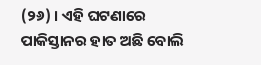(୨୬) । ଏହି ଘଟଣାରେ ପାକିସ୍ତାନର ହାତ ଅଛି ବୋଲି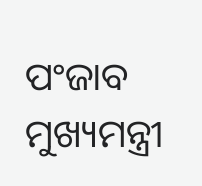ପଂଜାବ ମୁଖ୍ୟମନ୍ତ୍ରୀ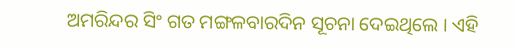ଅମରିନ୍ଦର ସିଂ ଗତ ମଙ୍ଗଳବାରଦିନ ସୂଚନା ଦେଇଥିଲେ । ଏହି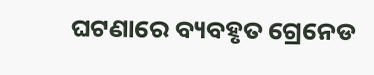ଘଟଣାରେ ବ୍ୟବହୃତ ଗ୍ରେନେଡ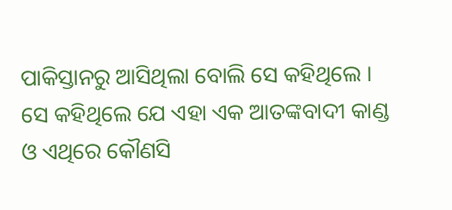ପାକିସ୍ତାନରୁ ଆସିଥିଲା ବୋଲି ସେ କହିଥିଲେ । ସେ କହିଥିଲେ ଯେ ଏହା ଏକ ଆତଙ୍କବାଦୀ କାଣ୍ଡ ଓ ଏଥିରେ କୌଣସି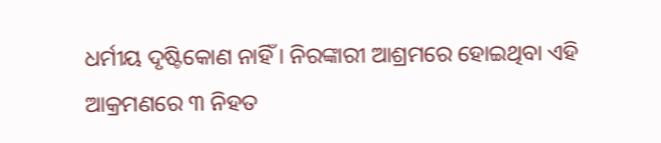ଧର୍ମୀୟ ଦୃଷ୍ଟିକୋଣ ନାହିଁ । ନିରଙ୍କାରୀ ଆଶ୍ରମରେ ହୋଇଥିବା ଏହି ଆକ୍ରମଣରେ ୩ ନିହତ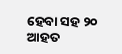ହେବା ସହ ୨୦ ଆହତ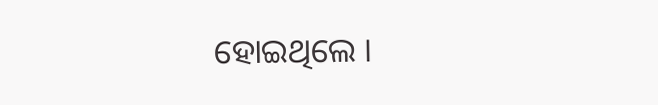ହୋଇଥିଲେ ।